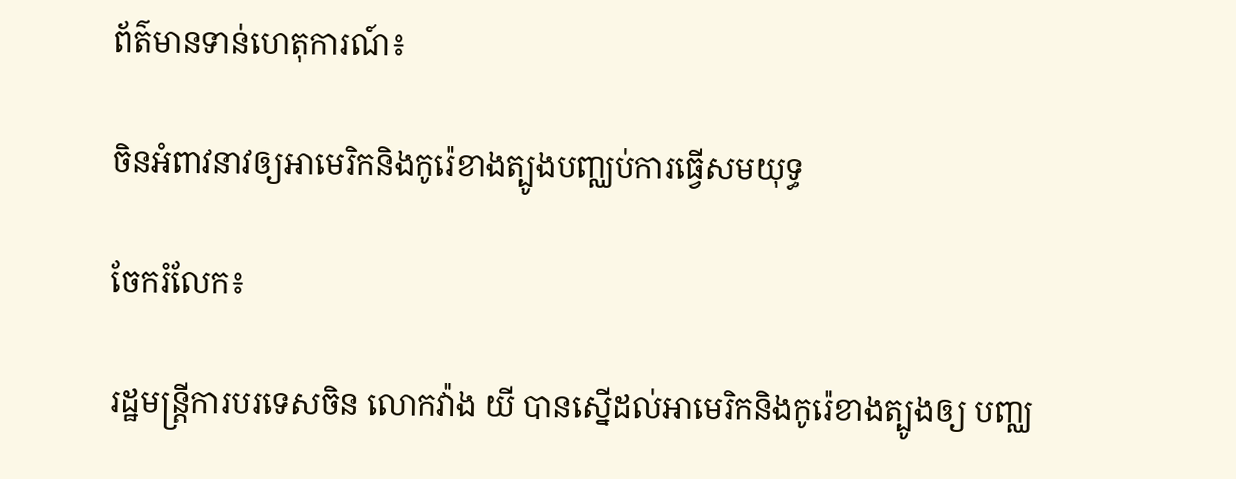ព័ត៌មានទាន់ហេតុការណ៍៖

ចិនអំពាវនាវឲ្យអាមេរិកនិងកូរ៉េខាងត្បូងបញ្ឈប់ការធ្វើសមយុទ្ធ

ចែករំលែក៖

រដ្ឋមន្ត្រីការបរទេសចិន លោកវ៉ាង យី បានស្នើដល់អាមេរិកនិងកូរ៉េខាងត្បូងឲ្យ បញ្ឈ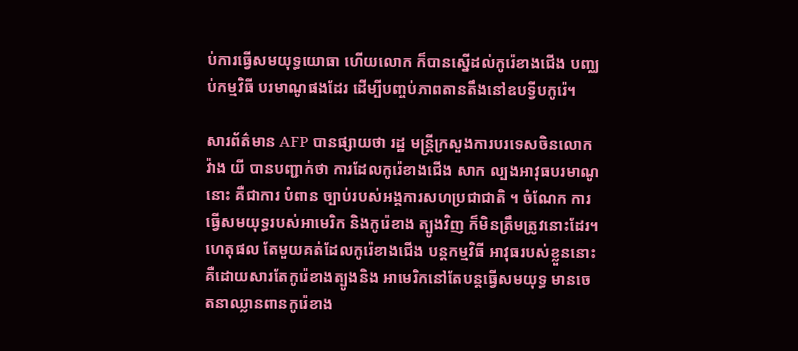ប់ការធ្វើសមយុទ្ធយោធា ហើយលោក ក៏បានស្នើដល់កូរ៉េខាងជើង បញ្ឈប់កម្មវិធី បរមាណូផងដែរ ដើម្បីបញ្ចប់ភាពតានតឹងនៅឧបទ្វីបកូរ៉េ។

សារព័ត៌មាន AFP បានផ្សាយថា រដ្ឋ មន្ត្រីក្រសួងការបរទេសចិនលោកវ៉ាង យី បានបញ្ជាក់ថា ការដែលកូរ៉េខាងជើង សាក ល្បងអាវុធបរមាណូនោះ គឺជាការ បំពាន ច្បាប់របស់អង្គការសហប្រជាជាតិ ។ ចំណែក ការធ្វើសមយុទ្ធរបស់អាមេរិក និងកូរ៉េខាង ត្បូងវិញ ក៏មិនត្រឹមត្រូវនោះដែរ។ ហេតុផល តែមួយគត់ដែលកូរ៉េខាងជើង បន្តកម្មវិធី អាវុធរបស់ខ្លួននោះគឺដោយសារតែកូរ៉េខាងត្បូងនិង អាមេរិកនៅតែបន្តធ្វើសមយុទ្ធ មានចេតនាឈ្លានពានកូរ៉េខាង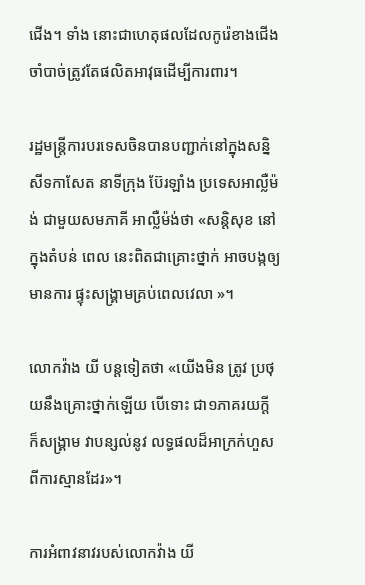ជើង។ ទាំង នោះជាហេតុផលដែលកូរ៉េខាងជើង ចាំបាច់ត្រូវតែផលិតអាវុធដើម្បីការពារ។

រដ្ឋមន្ត្រីការបរទេសចិនបានបញ្ជាក់នៅក្នុងសន្និសីទកាសែត នាទីក្រុង ប៊ែរឡាំង ប្រទេសអាល្លឺម៉ង់ ជាមួយសមភាគី អាល្លឺម៉ង់ថា «សន្តិសុខ នៅក្នុងតំបន់ ពេល នេះពិតជាគ្រោះថ្នាក់ អាចបង្កឲ្យមានការ ផ្ទុះសង្គ្រាមគ្រប់ពេលវេលា »។

លោកវ៉ាង យី បន្តទៀតថា «យើងមិន ត្រូវ ប្រថុយនឹងគ្រោះថ្នាក់ឡើយ បើទោះ ជា១ភាគរយក្តី ក៏សង្គ្រាម វាបន្សល់នូវ លទ្ធផលដ៏អាក្រក់ហួសពីការស្មានដែរ»។

ការអំពាវនាវរបស់លោកវ៉ាង យី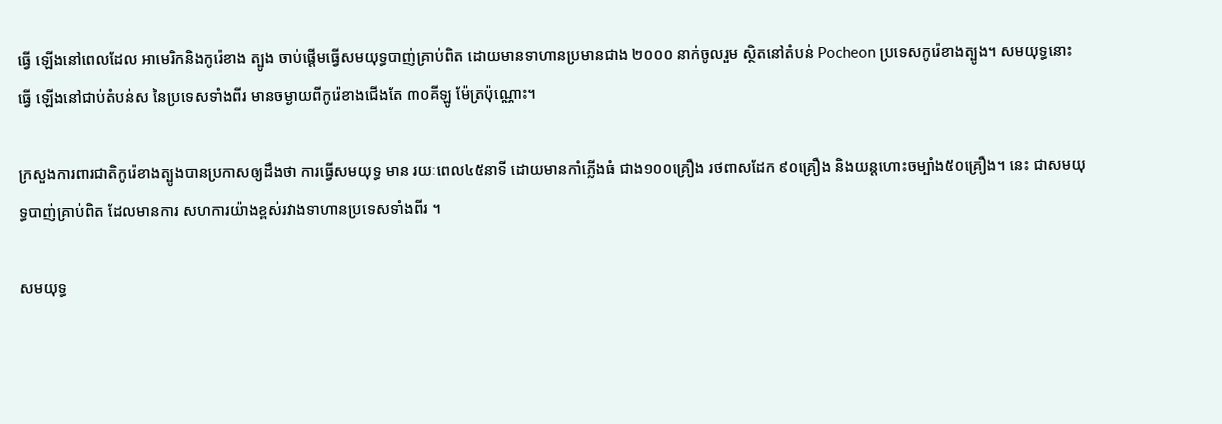ធ្វើ ឡើងនៅពេលដែល អាមេរិកនិងកូរ៉េខាង ត្បូង ចាប់ផ្តើមធ្វើសមយុទ្ធបាញ់គ្រាប់ពិត ដោយមានទាហានប្រមានជាង ២០០០ នាក់ចូលរួម ស្ថិតនៅតំបន់ Pocheon ប្រទេសកូរ៉េខាងត្បូង។ សមយុទ្ធនោះធ្វើ ឡើងនៅជាប់តំបន់ស នៃប្រទេសទាំងពីរ មានចម្ងាយពីកូរ៉េខាងជើងតែ ៣០គីឡូ ម៉ែត្រប៉ុណ្ណោះ។

ក្រសួងការពារជាតិកូរ៉េខាងត្បូងបានប្រកាសឲ្យដឹងថា ការធ្វើសមយុទ្ធ មាន រយៈពេល៤៥នាទី ដោយមានកាំភ្លើងធំ ជាង១០០គ្រឿង រថពាសដែក ៩០គ្រឿង និងយន្តហោះចម្បាំង៥០គ្រឿង។ នេះ ជាសមយុទ្ធបាញ់គ្រាប់ពិត ដែលមានការ សហការយ៉ាងខ្ពស់រវាងទាហានប្រទេសទាំងពីរ ។

សមយុទ្ធ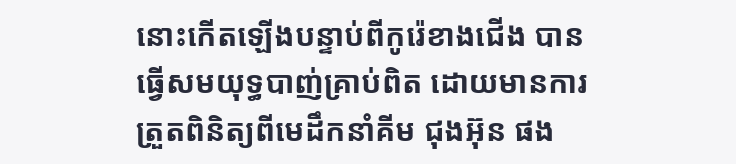នោះកើតឡើងបន្ទាប់ពីកូរ៉េខាងជើង បានធ្វើសមយុទ្ធបាញ់គ្រាប់ពិត ដោយមានការត្រួតពិនិត្យពីមេដឹកនាំគីម ជុងអ៊ុន ផង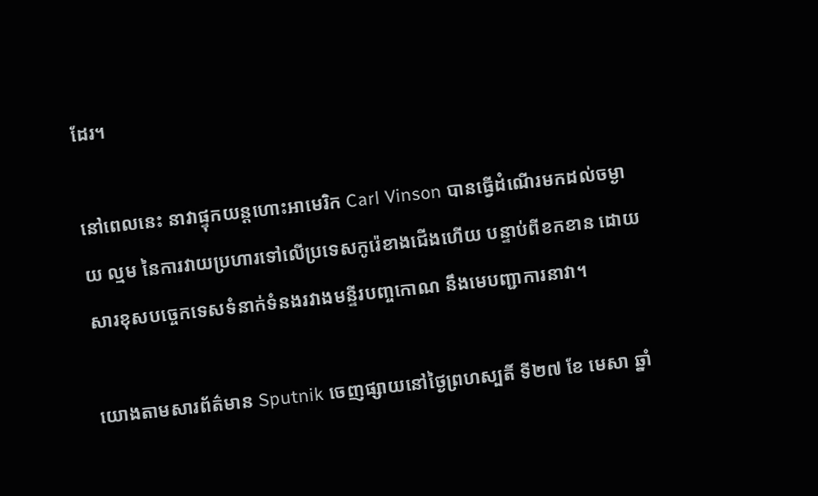ដែរ។

នៅពេលនេះ នាវាផ្ទុកយន្តហោះអាមេរិក Carl Vinson បានធ្វើដំណើរមកដល់ចម្ងាយ ល្មម នៃការវាយប្រហារទៅលើប្រទេសកូរ៉េខាងជើងហើយ បន្ទាប់ពីខកខាន ដោយសារខុសបច្ចេកទេសទំនាក់ទំនងរវាងមន្ទីរបញ្ចកោណ នឹងមេបញ្ជាការនាវា។

យោងតាមសារព័ត៌មាន Sputnik ចេញផ្សាយនៅថ្ងៃព្រហស្បតិ៍ ទី២៧ ខែ មេសា ឆ្នាំ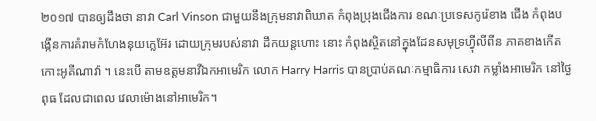២០១៧ បានឲ្យដឹងថា នាវា Carl Vinson ជាមួយនឹងក្រុមនាវាពិឃាត កំពុងប្រុងជើងការ ខណៈប្រទេសកូរ៉េខាង ជើង កំពុងបង្កើនការគំរាមកំហែងនុយក្លេអ៊ែរ ដោយក្រុមរបស់នាវា ដឹកយន្តហោះ នោះ កំពុងស្ថិតនៅក្នុងដែនសមុទ្រហ្វុីលីពីន ភាគខាងកើតកោះអូគីណាវ៉ា ។ នេះបើ តាមឧត្តមនាវីឯកអាមេរិក លោក Harry Harris បានប្រាប់គណៈកម្មាធិការ សេវា កម្លាំងអាមេរិក នៅថ្ងៃពុធ ដែលជាពេល វេលាម៉ោងនៅអាមេរិក។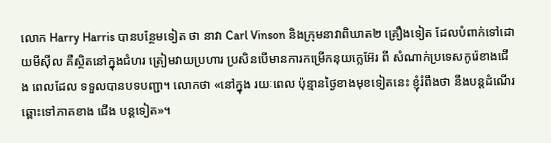លោក Harry Harris បានបន្ថែមទៀត ថា នាវា Carl Vinson និងក្រុមនាវាពិឃាត២ គ្រឿងទៀត ដែលបំពាក់ទៅដោយមីស៊ីល គឺស្ថិតនៅក្នុងជំហរ ត្រៀមវាយប្រហារ ប្រសិនបើមានការកម្រើកនុយក្លេអ៊ែរ ពី សំណាក់ប្រទេសកូរ៉េខាងជើង ពេលដែល ទទួលបានបទបញ្ជា។ លោកថា «នៅក្នុង រយៈពេល ប៉ុន្មានថ្ងៃខាងមុខទៀតនេះ ខ្ញុំរំពឹងថា នឹងបន្តដំណើរ ឆ្ពោះទៅភាគខាង ជើង បន្តទៀត»។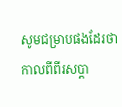សូមជម្រាបផងដែរថា កាលពីពីរសប្តា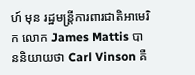ហ៍ មុន រដ្ឋមន្រ្តីការពារជាតិអាមេរិក លោក James Mattis បាននិយាយថា Carl Vinson គឺ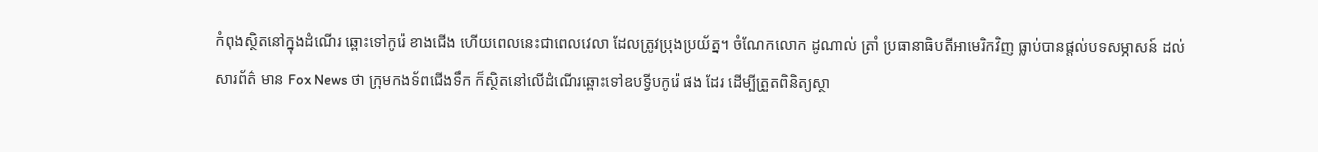កំពុងស្ថិតនៅក្នុងដំណើរ ឆ្ពោះទៅកូរ៉េ ខាងជើង ហើយពេលនេះជាពេលវេលា ដែលត្រូវប្រុងប្រយ័ត្ន។ ចំណែកលោក ដូណាល់ ត្រាំ ប្រធានាធិបតីអាមេរិកវិញ ធ្លាប់បានផ្តល់បទសម្ភាសន៍ ដល់សារព័ត៌ មាន Fox News ថា ក្រុមកងទ័ពជើងទឹក ក៏ស្ថិតនៅលើដំណើរឆ្ពោះទៅឧបទ្វីបកូរ៉េ ផង ដែរ ដើម្បីត្រួតពិនិត្យស្ថា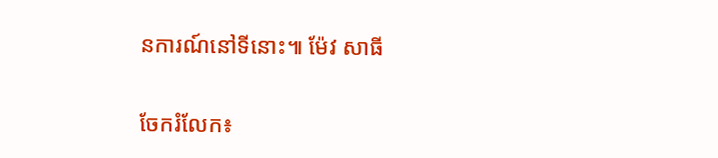នការណ៍នៅទីនោះ៕ ម៉ែវ សាធី


ចែករំលែក៖